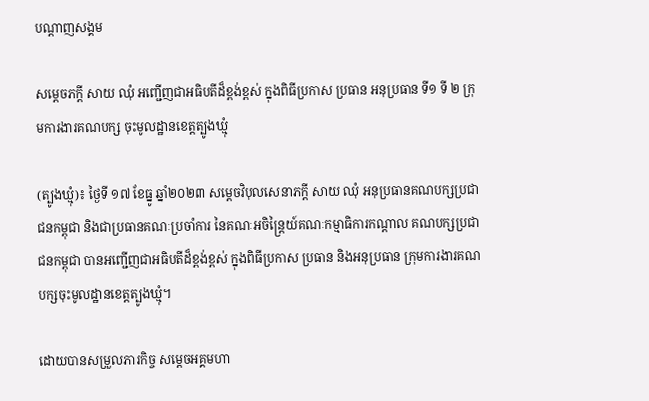បណ្តាញសង្គម

សម្តេចភក្តី សាយ ឈុំ អញ្ជើញជាអធិបតីដ៏ខ្ពង់ខ្ពស់ ក្នុងពិធីប្រកាស ប្រធាន អនុប្រធាន ទី១ ទី ២ ក្រុមការងារគណបក្ស ចុះមូលដ្ឋានខេត្តត្បូងឃ្មុំ

(ត្បូងឃ្មុំ)៖ ថ្ងៃទី ១៧ ខែធ្នូ ឆ្នាំ២០២៣ សម្តេចវិបុលសេនាភក្តី សាយ ឈុំ អនុប្រធានគណបក្សប្រជាជនកម្ពុជា និងជាប្រធានគណៈប្រចាំការ នៃគណៈអចិន្ត្រៃយ៍គណៈកម្មាធិការកណ្តាល គណបក្សប្រជាជនកម្ពុជា បានអញ្ជើញជាអធិបតីដ៏ខ្ពង់ខ្ពស់ ក្នុងពិធីប្រកាស ប្រធាន និងអនុប្រធាន ក្រុមការងារគណបក្សចុះមូលដ្ឋានខេត្តត្បូងឃ្មុំ។

ដោយបានសម្រួលភារកិច្ច សម្ដេចអគ្គមហា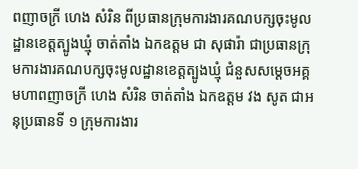ពញាចក្រី ហេង សំរិន ពីប្រធានក្រុមការងារគណបក្សចុះមូលដ្ឋានខេត្តត្បូងឃ្មុំ ចាត់តាំង ឯកឧត្តម ជា សុផារ៉ា ជាប្រធានក្រុមការងារគណបក្សចុះមូលដ្ឋានខេត្តត្បូងឃ្មុំ ជំនួសសម្ដេចអគ្គមហាពញាចក្រី ហេង សំរិន ចាត់តាំង ឯកឧត្តម វង សូត ជាអនុប្រធានទី ១ ក្រុមការងារ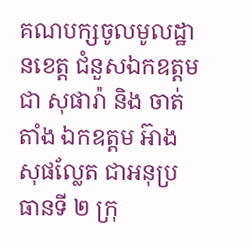គណបក្សចូលមូលដ្ឋានខេត្ត ជំនួសឯកឧត្តម ជា សុផារ៉ា និង ចាត់តាំង ឯកឧត្តម អ៊ាង សុផល្លែត ជាអនុប្រធានទី ២ ក្រុ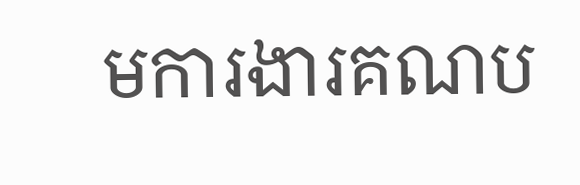មការងារគណប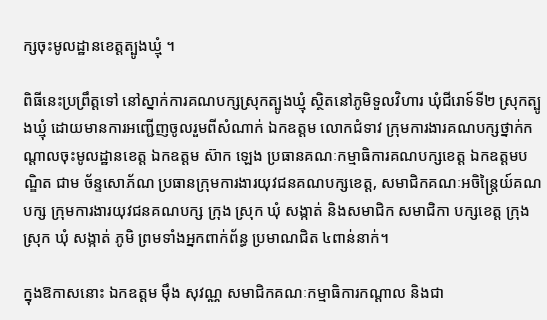ក្សចុះមូលដ្ឋានខេត្តត្បូងឃ្មុំ ។

ពិធីនេះប្រព្រឹត្តទៅ នៅស្នាក់ការគណបក្សស្រុកត្បូងឃ្មុំ ស្ថិតនៅភូមិទួលវិហារ ឃុំជីរោទ៍ទី២ ស្រុកត្បូងឃ្មុំ ដោយមានការអញ្ជើញចូលរួមពីសំណាក់ ឯកឧត្តម លោកជំទាវ ក្រុមការងារគណបក្សថ្នាក់កណ្តាលចុះមូលដ្ឋានខេត្ត ឯកឧត្តម ស៊ាក ឡេង ប្រធានគណៈកម្មាធិការគណបក្សខេត្ត ឯកឧត្តមបណ្ឌិត ជាម ច័ន្ទសោភ័ណ ប្រធានក្រុមការងារយុវជនគណបក្សខេត្ត, សមាជិកគណៈអចិន្ត្រៃយ៍គណបក្ស ក្រុមការងារយុវជនគណបក្ស ក្រុង ស្រុក ឃុំ សង្កាត់ និងសមាជិក សមាជិកា បក្សខេត្ត ក្រុង ស្រុក ឃុំ សង្កាត់ ភូមិ ព្រមទាំងអ្នកពាក់ព័ន្ធ ប្រមាណជិត ៤ពាន់នាក់។

ក្នុងឱកាសនោះ ឯកឧត្តម ម៉ឹង សុវណ្ណ សមាជិកគណៈកម្មាធិការកណ្តាល និងជា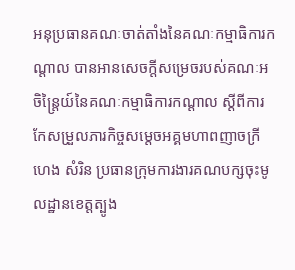អនុប្រធានគណៈចាត់តាំងនៃគណៈកម្មាធិការកណ្តាល បានអានសេចក្តីសម្រេចរបស់គណៈអចិន្ត្រៃយ៍នៃគណៈកម្មាធិការកណ្ដាល ស្តីពីការកែសម្រួលភារកិច្ចសម្តេចអគ្គមហាពញាចក្រី ហេង សំរិន ប្រធានក្រុមការងារគណបក្សចុះមូលដ្ឋានខេត្តត្បូង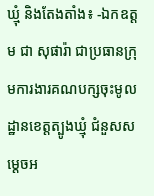ឃ្មុំ និងតែងតាំង៖ -ឯកឧត្តម ជា សុផារ៉ា ជាប្រធានក្រុមការងារគណបក្សចុះមូលដ្ឋានខេត្តត្បូងឃ្មុំ ជំនួសសម្តេចអ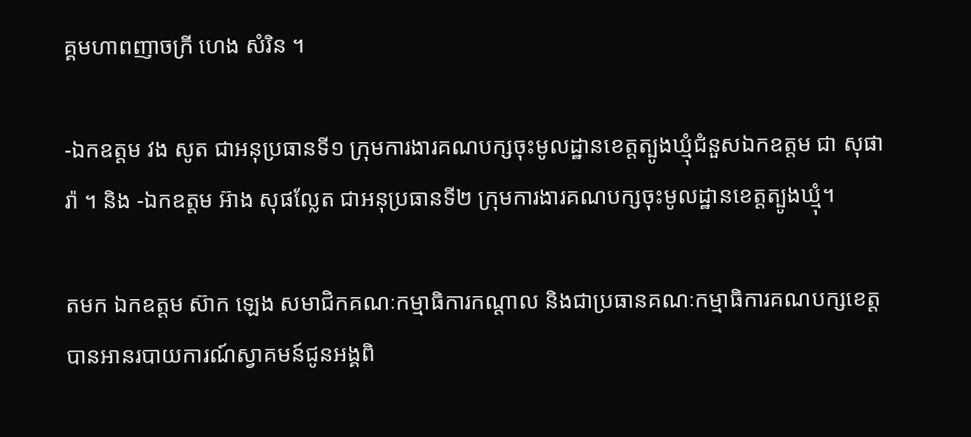គ្គមហាពញាចក្រី ហេង សំរិន ។

-ឯកឧត្តម វង សូត ជាអនុប្រធានទី១ ក្រុមការងារគណបក្សចុះមូលដ្ឋានខេត្តត្បូងឃ្មុំជំនួសឯកឧត្តម ជា សុផារ៉ា ។ និង -ឯកឧត្តម អ៊ាង សុផល្លែត ជាអនុប្រធានទី២ ក្រុមការងារគណបក្សចុះមូលដ្ឋានខេត្តត្បូងឃ្មុំ។

តមក ឯកឧត្តម ស៊ាក ឡេង សមាជិកគណៈកម្មាធិការកណ្តាល និងជាប្រធានគណៈកម្មាធិការគណបក្សខេត្ត បានអានរបាយការណ៍ស្វាគមន៍ជូនអង្គពិ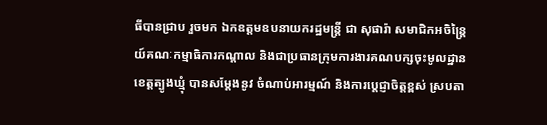ធីបានជ្រាប រួចមក ឯកឧត្តមឧបនាយករដ្ឋមន្រ្តី ជា សុផារ៉ា សមាជិកអចិន្ត្រៃយ៍គណៈកម្មាធិការកណ្តាល និងជាប្រធានក្រុមការងារគណបក្សចុះមូលដ្ឋានខេត្តត្បូងឃ្មុំ បានសម្ដែងនូវ ចំណាប់អារម្មណ៍ និងការប្តេជ្ញាចិត្តខ្ពស់ ស្របតា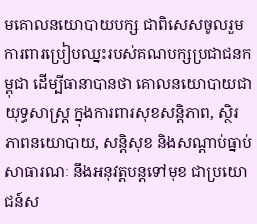មគោលនយោបាយបក្ស ជាពិសេសចូលរួមការពារប្រៀបឈ្នះរបស់គណបក្សប្រជាជនកម្ពុជា ដើម្បីធានាបានថា គោលនយោបាយជាយុទ្ធសាស្ត្រ ក្នុងការពារសុខសន្តិភាព, ស្ថិរភាពនយោបាយ, សន្តិសុខ និងសណ្តាប់ធ្នាប់សាធារណៈ នឹងអនុវត្តបន្តទៅមុខ ជាប្រយោជន៍ស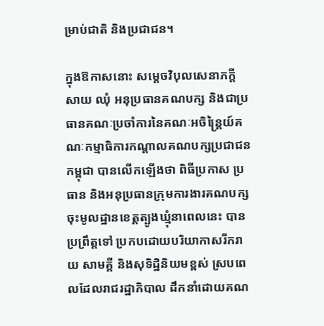ម្រាប់ជាតិ និងប្រជាជន។

ក្នុងឱកាសនោះ សម្តេចវិបុលសេនាភក្តី សាយ ឈុំ អនុប្រធានគណបក្ស និងជាប្រធានគណៈប្រចាំការនៃគណៈអចិន្ត្រៃយ៍គណៈកម្មាធិការកណ្តាលគណបក្សប្រជាជនកម្ពុជា បានលើកឡើងថា ពិធីប្រកាស ប្រធាន និងអនុប្រធានក្រុមការងារគណបក្សចុះមូលដ្ឋានខេត្តត្បូងឃ្មុំនាពេលនេះ បានប្រព្រឹត្តទៅ ប្រកបដោយបរិយាកាសរីករាយ សាមគ្គី និងសុទិដ្ឋិនិយមខ្ពស់ ស្របពេលដែលរាជរដ្ឋាភិបាល ដឹកនាំដោយគណ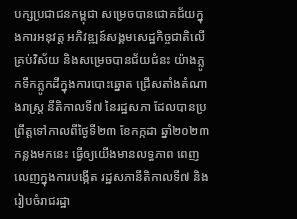បក្សប្រជាជនកម្ពុជា សម្រេចបានជោគជ័យក្នុងការអនុវត្ត អភិវឌ្ឍន៍សង្គមសេដ្ឋកិច្ចជាតិលើគ្រប់វិស័យ និងសម្រេចបានជ័យជំនះ យ៉ាងភ្លូកទឹកភ្លូកដីក្នុងការបោះឆ្នោត ជ្រើសតាំងតំណាងរាស្ត្រ នីតិកាលទី៧ នៃរដ្ឋសភា ដែលបានប្រព្រឹត្តទៅកាលពីថ្ងៃទី២៣ ខែកក្កដា ឆ្នាំ២០២៣ កន្លងមកនេះ ធ្វើឲ្យយើងមានលទ្ធភាព ពេញលេញក្នុងការបង្កើត រដ្ឋសភានីតិកាលទី៧ និងរៀបចំរាជរដ្ឋា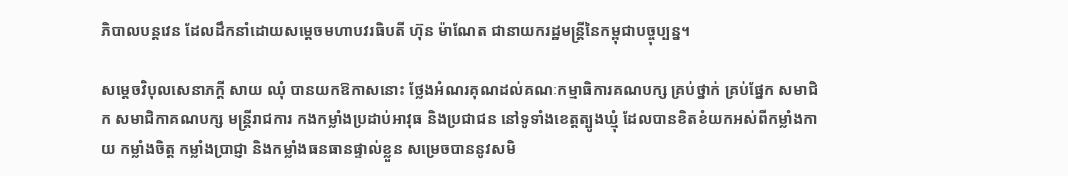ភិបាលបន្តវេន ដែលដឹកនាំដោយសម្ដេចមហាបវរធិបតី ហ៊ុន ម៉ាណែត ជានាយករដ្ឋមន្រ្តីនៃកម្ពុជាបច្ចុប្បន្ន។

សម្ដេចវិបុលសេនាភក្តី សាយ ឈុំ បានយកឱកាសនោះ ថ្លែងអំណរគុណដល់គណៈកម្មាធិការគណបក្ស គ្រប់ថ្នាក់ គ្រប់ផ្នែក សមាជិក សមាជិកាគណបក្ស មន្ត្រីរាជការ កងកម្លាំងប្រដាប់អាវុធ និងប្រជាជន នៅទូទាំងខេត្តត្បូងឃ្មុំ ដែលបានខិតខំយកអស់ពីកម្លាំងកាយ កម្លាំងចិត្ត កម្លាំងប្រាជ្ញា និងកម្លាំងធនធានផ្ទាល់ខ្លួន សម្រេចបាននូវសមិ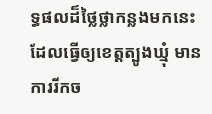ទ្ធផលដ៏ថ្លៃថ្លាកន្លងមកនេះ ដែលធ្វើឲ្យខេត្តត្បូងឃ្មុំ មានការរីកច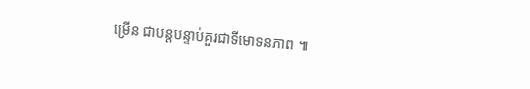ម្រើន ជាបន្តបន្ទាប់គួរជាទីមោទនភាព ៕